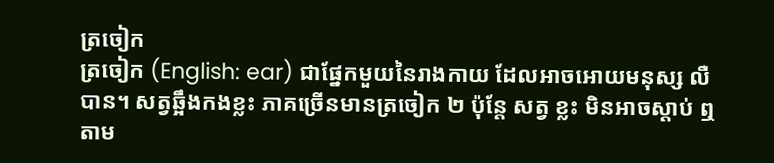ត្រចៀក
ត្រចៀក (English: ear) ជាផ្នែកមួយនៃរាងកាយ ដែលអាចអោយមនុស្ស លឺ បាន។ សត្វឆ្អឹងកងខ្លះ ភាគច្រើនមានត្រចៀក ២ ប៉ុន្តែ សត្វ ខ្លះ មិនអាចស្តាប់ ឮ តាម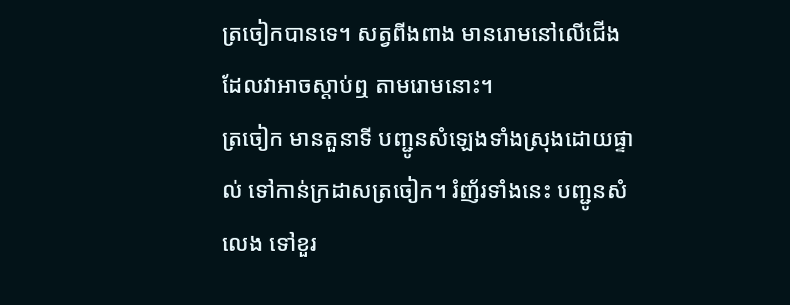ត្រចៀកបានទេ។ សត្វពីងពាង មានរោមនៅលើជើង ដែលវាអាចស្ដាប់ឮ តាមរោមនោះ។
ត្រចៀក មានតួនាទី បញ្ជូនសំឡេងទាំងស្រុងដោយផ្ទាល់ ទៅកាន់ក្រដាសត្រចៀក។ រំញ័រទាំងនេះ បញ្ជូនសំលេង ទៅខួរ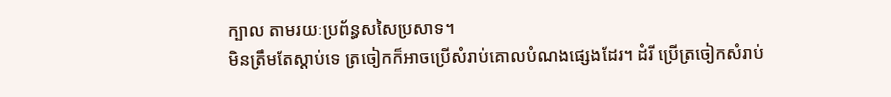ក្បាល តាមរយៈប្រព័ន្ធសសៃប្រសាទ។
មិនត្រឹមតែស្ដាប់ទេ ត្រចៀកក៏អាចប្រើសំរាប់គោលបំណងផ្សេងដែរ។ ដំរី ប្រើត្រចៀកសំរាប់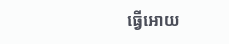ធ្វើអោយ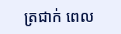ត្រជាក់ ពេល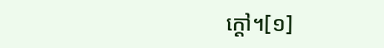ក្ដៅ។[១]